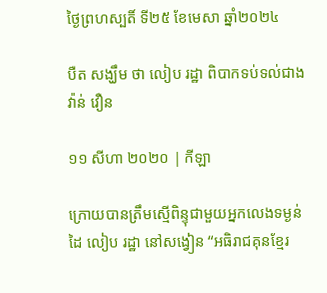ថ្ងៃព្រហស្បតិ៍ ទី២៥ ខែមេសា ឆ្នាំ២០២៤

បឺត សង្ឃឹម ថា លៀប រដ្ឋា ពិបាកទប់ទល់ជាង វ៉ាន់ វឿន

១១ សីហា ២០២០ | កីឡា

ក្រោយបានត្រឹមស្មើពិន្ទុជាមួយអ្នកលេងទម្ងន់ដៃ លៀប រដ្ឋា នៅសង្វៀន “អធិរាជគុនខ្មែរ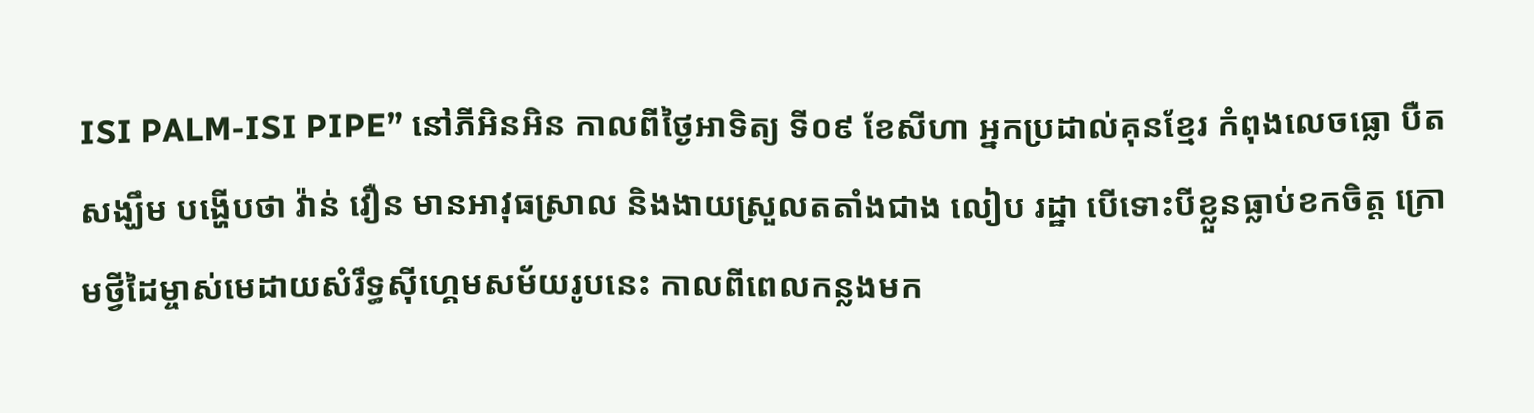ISI PALM-ISI PIPE” នៅភីអិនអិន កាលពីថ្ងៃអាទិត្យ ទី០៩ ខែសីហា អ្នកប្រដាល់គុនខ្មែរ កំពុងលេចធ្លោ បឺត សង្ឃឹម បង្ហើបថា វ៉ាន់ វឿន មានអាវុធស្រាល និងងាយស្រួលតតាំងជាង លៀប រដ្ឋា បើទោះបីខ្លួនធ្លាប់ខកចិត្ត ក្រោមថ្វីដៃម្ចាស់មេដាយសំរឹទ្ធស៊ីហ្គេមសម័យរូបនេះ កាលពីពេលកន្លងមក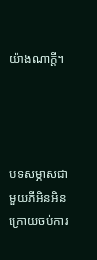យ៉ាងណាក្ដី។




បទសម្ភាសជាមួយភីអិនអិន ក្រោយចប់ការ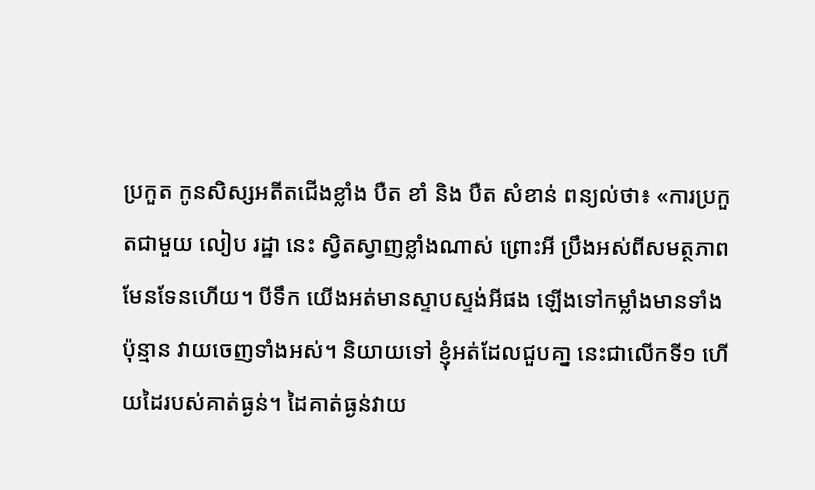ប្រកួត កូនសិស្សអតីតជើងខ្លាំង បឺត ខាំ និង បឺត សំខាន់ ពន្យល់ថា៖ «ការប្រកួតជាមួយ លៀប រដ្ឋា នេះ ស្វិតស្វាញខ្លាំងណាស់ ព្រោះអី ប្រឹងអស់ពីសមត្ថភាពមែនទែនហើយ។ បីទឹក យើងអត់មានស្ទាបស្ទង់អីផង ឡើងទៅកម្លាំងមានទាំងប៉ុន្មាន វាយចេញទាំងអស់។ និយាយទៅ ខ្ញុំអត់ដែលជួបគា្ន នេះជាលើកទី១ ហើយដៃរបស់គាត់ធ្ងន់។ ដៃគាត់ធ្ងន់វាយ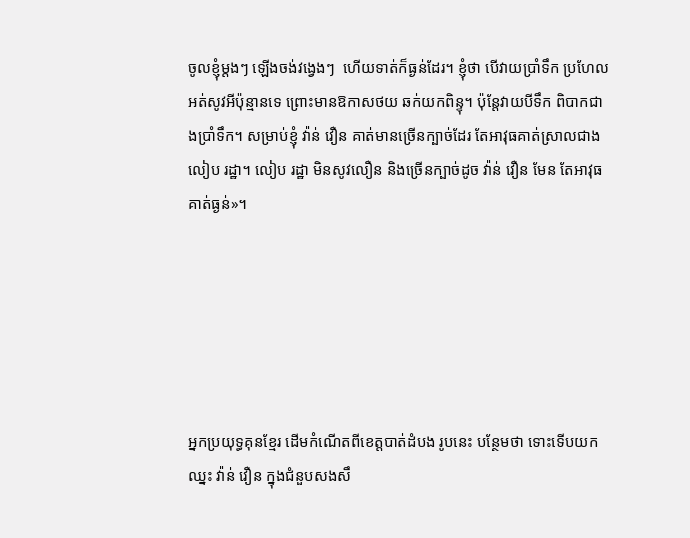ចូលខ្ញុំម្ដងៗ ឡើងចង់វង្វេងៗ  ហើយទាត់ក៏ធ្ងន់ដែរ។ ខ្ញុំថា បើវាយប្រាំទឹក ប្រហែលអត់សូវអីប៉ុន្មានទេ ព្រោះមានឱកាសថយ ឆក់យកពិន្ទុ។ ប៉ុន្តែវាយបីទឹក ពិបាកជាងប្រាំទឹក។ សម្រាប់ខ្ញុំ វ៉ាន់ វឿន គាត់មានច្រើនក្បាច់ដែរ តែអាវុធគាត់ស្រាលជាង លៀប រដ្ឋា។ លៀប រដ្ឋា មិនសូវលឿន និងច្រើនក្បាច់ដូច វ៉ាន់ វឿន មែន តែអាវុធគាត់ធ្ងន់»។






អ្នកប្រយុទ្ធគុនខ្មែរ ដើមកំណើតពីខេត្តបាត់ដំបង រូបនេះ បន្ថែមថា ទោះទើបយកឈ្នះ វ៉ាន់ វឿន ក្នុងជំនួបសងសឹ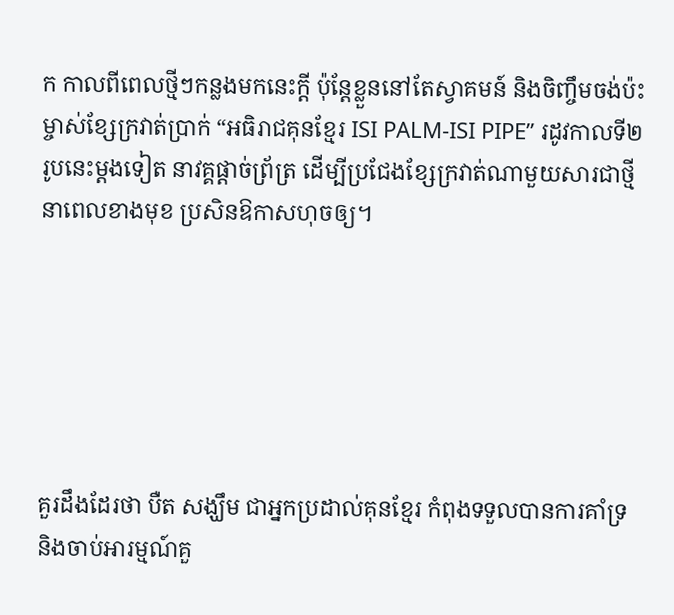ក កាលពីពេលថ្មីៗកន្លងមកនេះក្ដី ប៉ុន្តែខ្លួននៅតែស្វាគមន៍ និងចិញ្ចឹមចង់ប៉ះម្ចាស់ខ្សែក្រវាត់ប្រាក់ “អធិរាជគុនខ្មែរ ISI PALM-ISI PIPE” រដូវកាលទី២ រូបនេះម្ដងទៀត នាវគ្គផ្ដាច់ព្រ័ត្រ ដើម្បីប្រជែងខ្សែក្រវាត់ណាមួយសារជាថ្មី នាពេលខាងមុខ ប្រសិនឱកាសហុចឲ្យ។






គួរដឹងដែរថា បឺត សង្ឃឹម ជាអ្នកប្រដាល់គុនខ្មែរ កំពុងទទួលបានការគាំទ្រ និងចាប់អារម្មណ៍គួ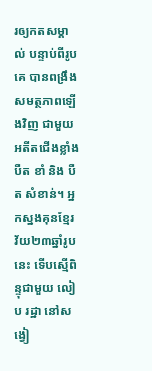រឲ្យកតសម្គាល់ បន្ទាប់ពីរូបគេ បានពង្រឹងសមត្ថភាពឡើងវិញ ជាមួយអតីតជើងខ្លាំង បឺត ខាំ និង បឺត សំខាន់។ អ្នកស្នងគុនខ្មែរ វ័យ២៣ឆ្នាំរូបនេះ ទើបស្មើពិន្ទុជាមួយ លៀប រដ្ឋា នៅសង្វៀ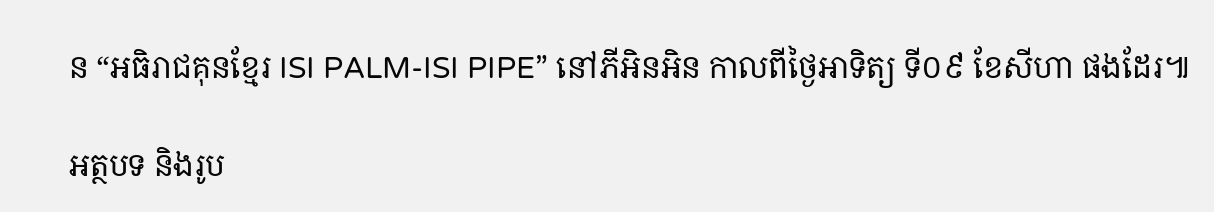ន “អធិរាជគុនខ្មែរ ISI PALM-ISI PIPE” នៅភីអិនអិន កាលពីថ្ងៃអាទិត្យ ទី០៩ ខែសីហា ផងដែរ៕

អត្ថបទ និងរូប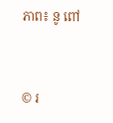ភាព៖ នូ ពៅ


© រ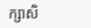ក្សាសិ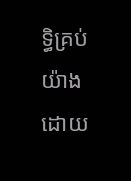ទ្ធិគ្រប់យ៉ាងដោយ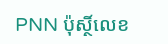PNN ប៉ុស្ថិ៍លេខ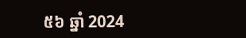៥៦ ឆ្នាំ 2024